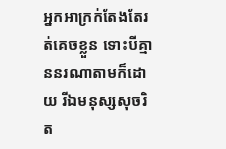អ្នកអាក្រក់តែងតែរត់គេចខ្លួន ទោះបីគ្មាននរណាតាមក៏ដោយ រីឯមនុស្សសុចរិត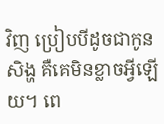វិញ ប្រៀបបីដូចជាកូនសិង្ហ គឺគេមិនខ្លាចអ្វីឡើយ។ ពេ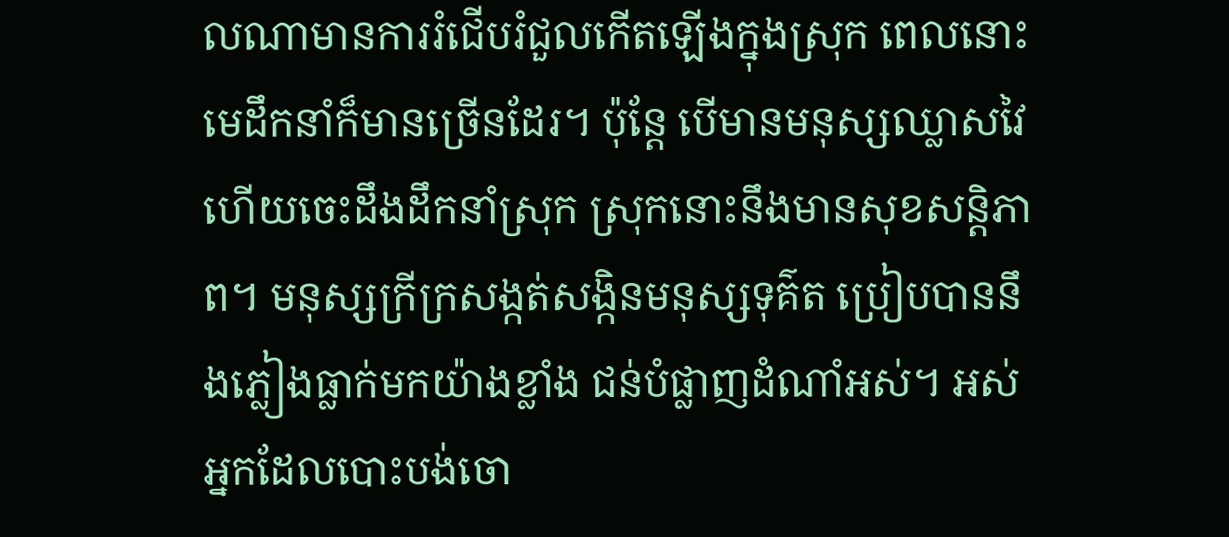លណាមានការរំជើបរំជួលកើតឡើងក្នុងស្រុក ពេលនោះ មេដឹកនាំក៏មានច្រើនដែរ។ ប៉ុន្តែ បើមានមនុស្សឈ្លាសវៃ ហើយចេះដឹងដឹកនាំស្រុក ស្រុកនោះនឹងមានសុខសន្តិភាព។ មនុស្សក្រីក្រសង្កត់សង្កិនមនុស្សទុគ៌ត ប្រៀបបាននឹងភ្លៀងធ្លាក់មកយ៉ាងខ្លាំង ជន់បំផ្លាញដំណាំអស់។ អស់អ្នកដែលបោះបង់ចោ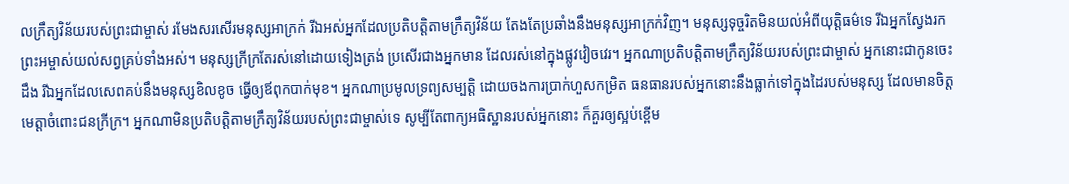លក្រឹត្យវិន័យរបស់ព្រះជាម្ចាស់ រមែងសរសើរមនុស្សអាក្រក់ រីឯអស់អ្នកដែលប្រតិបត្តិតាមក្រឹត្យវិន័យ តែងតែប្រឆាំងនឹងមនុស្សអាក្រក់វិញ។ មនុស្សទុច្ចរិតមិនយល់អំពីយុត្តិធម៌ទេ រីឯអ្នកស្វែងរកព្រះអម្ចាស់យល់សព្វគ្រប់ទាំងអស់។ មនុស្សក្រីក្រតែរស់នៅដោយទៀងត្រង់ ប្រសើរជាងអ្នកមាន ដែលរស់នៅក្នុងផ្លូវវៀចវេរ។ អ្នកណាប្រតិបត្តិតាមក្រឹត្យវិន័យរបស់ព្រះជាម្ចាស់ អ្នកនោះជាកូនចេះដឹង រីឯអ្នកដែលសេពគប់នឹងមនុស្សខិលខូច ធ្វើឲ្យឪពុកបាក់មុខ។ អ្នកណាប្រមូលទ្រព្យសម្បត្តិ ដោយចងការប្រាក់ហួសកម្រិត ធនធានរបស់អ្នកនោះនឹងធ្លាក់ទៅក្នុងដៃរបស់មនុស្ស ដែលមានចិត្តមេត្តាចំពោះជនក្រីក្រ។ អ្នកណាមិនប្រតិបត្តិតាមក្រឹត្យវិន័យរបស់ព្រះជាម្ចាស់ទេ សូម្បីតែពាក្យអធិស្ឋានរបស់អ្នកនោះ ក៏គួរឲ្យស្អប់ខ្ពើម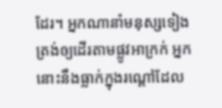ដែរ។ អ្នកណានាំមនុស្សទៀងត្រង់ឲ្យដើរតាមផ្លូវអាក្រក់ អ្នកនោះនឹងធ្លាក់ក្នុងរណ្ដៅដែល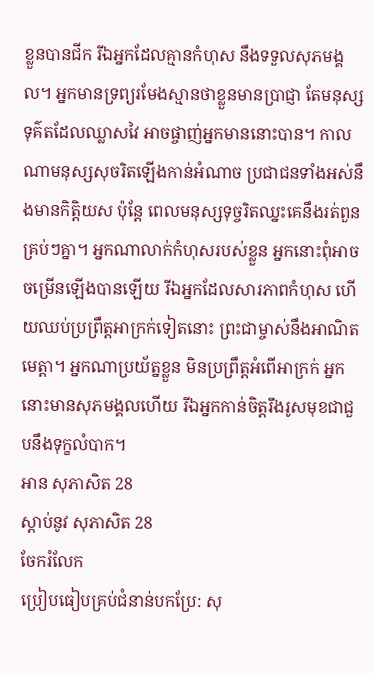ខ្លួនបានជីក រីឯអ្នកដែលគ្មានកំហុស នឹងទទួលសុភមង្គល។ អ្នកមានទ្រព្យរមែងស្មានថាខ្លួនមានប្រាជ្ញា តែមនុស្សទុគ៌តដែលឈ្លាសវៃ អាចផ្ចាញ់អ្នកមាននោះបាន។ កាលណាមនុស្សសុចរិតឡើងកាន់អំណាច ប្រជាជនទាំងអស់នឹងមានកិត្តិយស ប៉ុន្តែ ពេលមនុស្សទុច្ចរិតឈ្នះគេនឹងរត់ពួនគ្រប់ៗគ្នា។ អ្នកណាលាក់កំហុសរបស់ខ្លួន អ្នកនោះពុំអាចចម្រើនឡើងបានឡើយ រីឯអ្នកដែលសារភាពកំហុស ហើយឈប់ប្រព្រឹត្តអាក្រក់ទៀតនោះ ព្រះជាម្ចាស់នឹងអាណិតមេត្តា។ អ្នកណាប្រយ័ត្នខ្លួន មិនប្រព្រឹត្តអំពើអាក្រក់ អ្នកនោះមានសុភមង្គលហើយ រីឯអ្នកកាន់ចិត្តរឹងរូសមុខជាជួបនឹងទុក្ខលំបាក។
អាន សុភាសិត 28
ស្ដាប់នូវ សុភាសិត 28
ចែករំលែក
ប្រៀបធៀបគ្រប់ជំនាន់បកប្រែ: សុ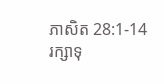ភាសិត 28:1-14
រក្សាទុ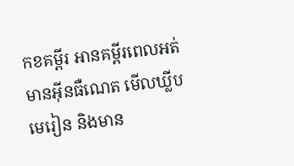កខគម្ពីរ អានគម្ពីរពេលអត់មានអ៊ីនធឺណេត មើលឃ្លីបមេរៀន និងមាន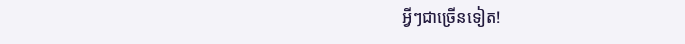អ្វីៗជាច្រើនទៀត!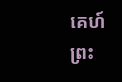គេហ៍
ព្រះ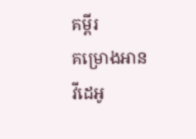គម្ពីរ
គម្រោងអាន
វីដេអូ